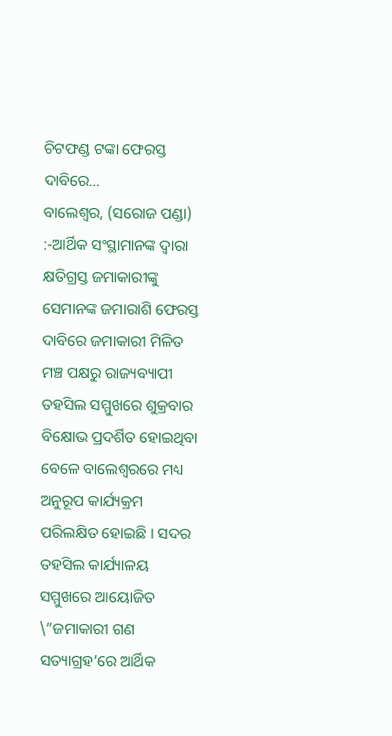ଚିଟଫଣ୍ଡ ଟଙ୍କା ଫେରସ୍ତ ଦାବିରେ…
ବାଲେଶ୍ୱର, (ସରୋଜ ପଣ୍ଡା) :-ଆର୍ଥିକ ସଂସ୍ଥାମାନଙ୍କ ଦ୍ୱାରା କ୍ଷତିଗ୍ରସ୍ତ ଜମାକାରୀଙ୍କୁ ସେମାନଙ୍କ ଜମାରାଶି ଫେରସ୍ତ ଦାବିରେ ଜମାକାରୀ ମିଳିତ ମଞ୍ଚ ପକ୍ଷରୁ ରାଜ୍ୟବ୍ୟାପୀ ତହସିଲ ସମ୍ମୁଖରେ ଶୁକ୍ରବାର ବିକ୍ଷୋଭ ପ୍ରଦର୍ଶିତ ହୋଇଥିବା ବେଳେ ବାଲେଶ୍ୱରରେ ମଧ୍ୟ ଅନୁରୂପ କାର୍ଯ୍ୟକ୍ରମ ପରିଲକ୍ଷିତ ହୋଇଛି । ସଦର ତହସିଲ କାର୍ଯ୍ୟାଳୟ ସମ୍ମୁଖରେ ଆୟୋଜିତ \”ଜମାକାରୀ ଗଣ ସତ୍ୟାଗ୍ରହ’ରେ ଆର୍ଥିକ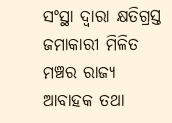ସଂସ୍ଥା ଦ୍ୱାରା କ୍ଷତିଗ୍ରସ୍ତ ଜମାକାରୀ ମିଳିତ ମଞ୍ଚର ରାଜ୍ୟ ଆବାହକ ତଥା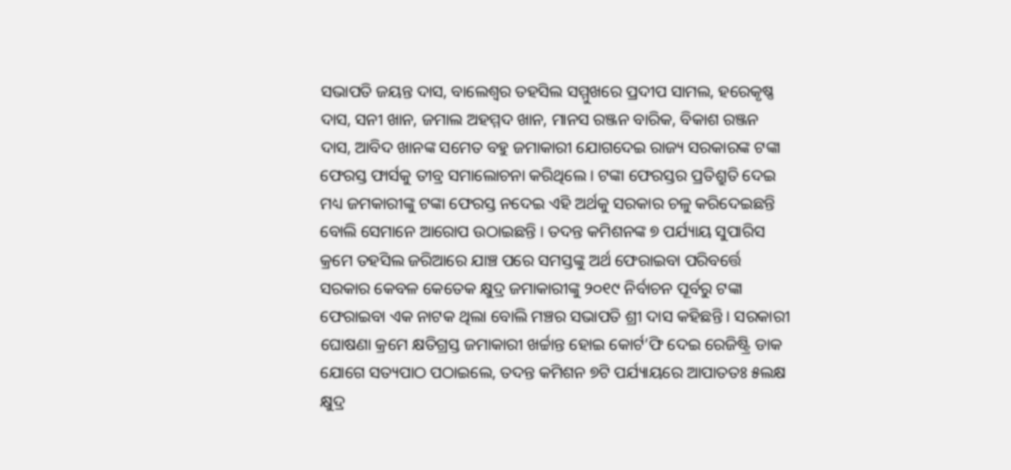ସଭାପତି ଜୟନ୍ତ ଦାସ, ବାଲେଶ୍ୱର ତହସିଲ ସମ୍ମୁଖରେ ପ୍ରଦୀପ ସାମଲ, ହରେକୃଷ୍ଣ ଦାସ, ସନୀ ଖାନ, ଜମାଲ ଅହମ୍ମଦ ଖାନ, ମାନସ ରଞ୍ଜନ ବାରିକ, ବିକାଶ ରଞ୍ଜନ ଦାସ, ଆବିଦ ଖାନଙ୍କ ସମେତ ବହୁ ଜମାକାରୀ ଯୋଗଦେଇ ରାଜ୍ୟ ସରକାରଙ୍କ ଟଙ୍କା ଫେରସ୍ତ ଫାର୍ସକୁ ତୀବ୍ର ସମାଲୋଚନା କରିଥିଲେ । ଟଙ୍କା ଫେରସ୍ତର ପ୍ରତିଶ୍ରୁତି ଦେଇ ମଧ୍ୟ ଜମକାରୀଙ୍କୁ ଟଙ୍କା ଫେରସ୍ତ ନଦେଇ ଏହି ଅର୍ଥକୁ ସରକାର ଚଳୁ କରିଦେଇଛନ୍ତି ବୋଲି ସେମାନେ ଆରୋପ ଉଠାଇଛନ୍ତି । ତଦନ୍ତ କମିଶନଙ୍କ ୭ ପର୍ଯ୍ୟାୟ ସୁପାରିସ କ୍ରମେ ତହସିଲ ଜରିଆରେ ଯାଞ୍ଚ ପରେ ସମସ୍ତଙ୍କୁ ଅର୍ଥ ଫେରାଇବା ପରିବର୍ତ୍ତେ ସରକାର କେବଳ କେତେକ କ୍ଷୁଦ୍ର ଜମାକାରୀଙ୍କୁ ୨୦୧୯ ନିର୍ବାଚନ ପୂର୍ବରୁ ଟଙ୍କା ଫେରାଇବା ଏକ ନାଟକ ଥିଲା ବୋଲି ମଞ୍ଚର ସଭାପତି ଶ୍ରୀ ଦାସ କହିଛନ୍ତି । ସରକାରୀ ଘୋଷଣା କ୍ରମେ କ୍ଷତିଗ୍ରସ୍ତ ଜମାକାରୀ ଖର୍ଚ୍ଚାନ୍ତ ହୋଇ କୋର୍ଟ’ଫି ଦେଇ ରେଜିଷ୍ଟ୍ରି ଡାକ ଯୋଗେ ସତ୍ୟପାଠ ପଠାଇଲେ, ତଦନ୍ତ କମିଶନ ୭ଟି ପର୍ଯ୍ୟାୟରେ ଆପାତତଃ ୫ଲକ୍ଷ କ୍ଷୁଦ୍ର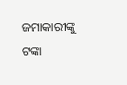ଜମାକାରୀଙ୍କୁ ଟଙ୍କା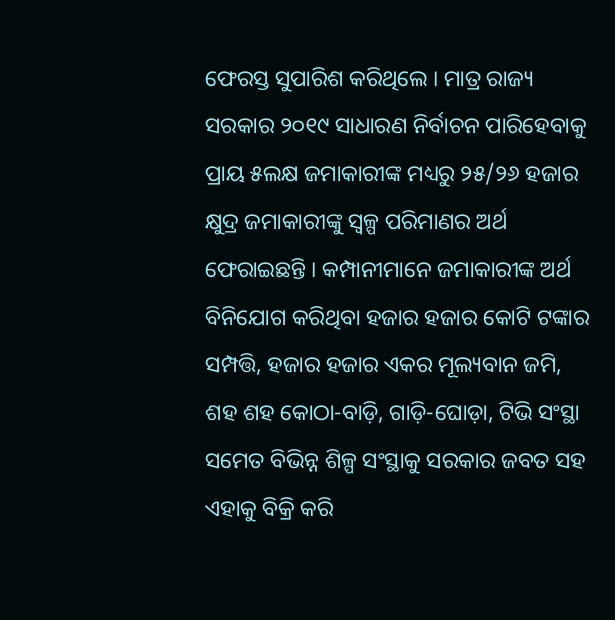ଫେରସ୍ତ ସୁପାରିଶ କରିଥିଲେ । ମାତ୍ର ରାଜ୍ୟ ସରକାର ୨୦୧୯ ସାଧାରଣ ନିର୍ବାଚନ ପାରିହେବାକୁ ପ୍ରାୟ ୫ଲକ୍ଷ ଜମାକାରୀଙ୍କ ମଧ୍ୟରୁ ୨୫/୨୬ ହଜାର କ୍ଷୁଦ୍ର ଜମାକାରୀଙ୍କୁ ସ୍ୱଳ୍ପ ପରିମାଣର ଅର୍ଥ ଫେରାଇଛନ୍ତି । କମ୍ପାନୀମାନେ ଜମାକାରୀଙ୍କ ଅର୍ଥ ବିନିଯୋଗ କରିଥିବା ହଜାର ହଜାର କୋଟି ଟଙ୍କାର ସମ୍ପତ୍ତି, ହଜାର ହଜାର ଏକର ମୂଲ୍ୟବାନ ଜମି, ଶହ ଶହ କୋଠା-ବାଡ଼ି, ଗାଡ଼ି-ଘୋଡ଼ା, ଟିଭି ସଂସ୍ଥା ସମେତ ବିଭିନ୍ନ ଶିଳ୍ପ ସଂସ୍ଥାକୁ ସରକାର ଜବତ ସହ ଏହାକୁ ବିକ୍ରି କରି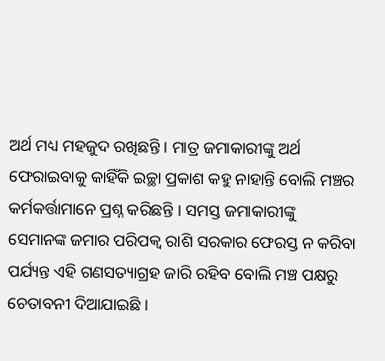ଅର୍ଥ ମଧ୍ୟ ମହଜୁଦ ରଖିଛନ୍ତି । ମାତ୍ର ଜମାକାରୀଙ୍କୁ ଅର୍ଥ ଫେରାଇବାକୁ କାହିଁକି ଇଚ୍ଛା ପ୍ରକାଶ କହୁ ନାହାନ୍ତି ବୋଲି ମଞ୍ଚର କର୍ମକର୍ତ୍ତାମାନେ ପ୍ରଶ୍ନ କରିଛନ୍ତି । ସମସ୍ତ ଜମାକାରୀଙ୍କୁ ସେମାନଙ୍କ ଜମାର ପରିପକ୍ୱ ରାଶି ସରକାର ଫେରସ୍ତ ନ କରିବା ପର୍ଯ୍ୟନ୍ତ ଏହି ଗଣସତ୍ୟାଗ୍ରହ ଜାରି ରହିବ ବୋଲି ମଞ୍ଚ ପକ୍ଷରୁ ଚେତାବନୀ ଦିଆଯାଇଛି ।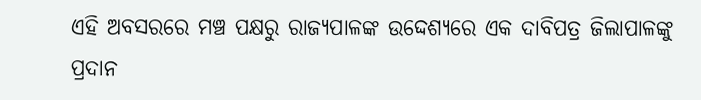ଏହି ଅବସରରେ ମଞ୍ଚ ପକ୍ଷରୁ ରାଜ୍ୟପାଳଙ୍କ ଉଦ୍ଦେଶ୍ୟରେ ଏକ ଦାବିପତ୍ର ଜିଲାପାଳଙ୍କୁ ପ୍ରଦାନ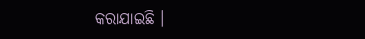କରାଯାଇଛି ।